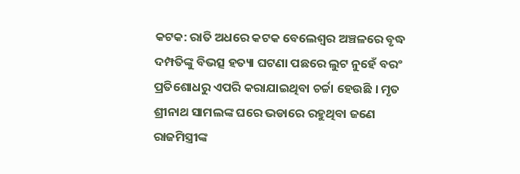କଟକ: ରାତି ଅଧରେ କଟକ ବେଲେଶ୍ବର ଅଞ୍ଚଳରେ ବୃଦ୍ଧ ଦମ୍ପତିଙ୍କୁ ବିଭତ୍ସ ହତ୍ୟା ଘଟଣା ପଛରେ ଲୁଟ ନୁହେଁ ବରଂ ପ୍ରତିଶୋଧରୁ ଏପରି କରାଯାଇଥିବା ଚର୍ଚ୍ଚା ହେଉଛି । ମୃତ ଶ୍ରୀନାଥ ସାମଲଙ୍କ ଘରେ ଭଡାରେ ରହୁଥିବା ଜଣେ ରାଜମିସ୍ତ୍ରୀଙ୍କ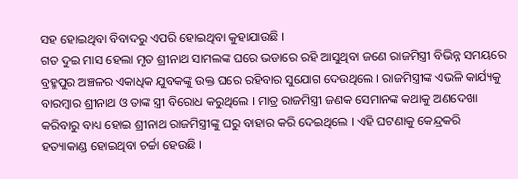ସହ ହୋଇଥିବା ବିବାଦରୁ ଏପରି ହୋଇଥିବା କୁହାଯାଉଛି ।
ଗତ ଦୁଇ ମାସ ହେଲା ମୃତ ଶ୍ରୀନାଥ ସାମଲଙ୍କ ଘରେ ଭଡାରେ ରହି ଆସୁଥିବା ଜଣେ ରାଜମିସ୍ତ୍ରୀ ବିଭିନ୍ନ ସମୟରେ ବ୍ରହ୍ମପୁର ଅଞ୍ଚଳର ଏକାଧିକ ଯୁବକଙ୍କୁ ଉକ୍ତ ଘରେ ରହିବାର ସୁଯୋଗ ଦେଉଥିଲେ । ରାଜମିସ୍ତ୍ରୀଙ୍କ ଏଭଳି କାର୍ଯ୍ୟକୁ ବାରମ୍ବାର ଶ୍ରୀନାଥ ଓ ତାଙ୍କ ସ୍ତ୍ରୀ ବିରୋଧ କରୁଥିଲେ । ମାତ୍ର ରାଜମିସ୍ତ୍ରୀ ଜଣକ ସେମାନଙ୍କ କଥାକୁ ଅଣଦେଖା କରିବାରୁ ବାଧ୍ୟ ହୋଇ ଶ୍ରୀନାଥ ରାଜମିସ୍ତ୍ରୀଙ୍କୁ ଘରୁ ବାହାର କରି ଦେଇଥିଲେ । ଏହି ଘଟଣାକୁ କେନ୍ଦ୍ରକରି ହତ୍ୟାକାଣ୍ଡ ହୋଇଥିବା ଚର୍ଚ୍ଚା ହେଉଛି ।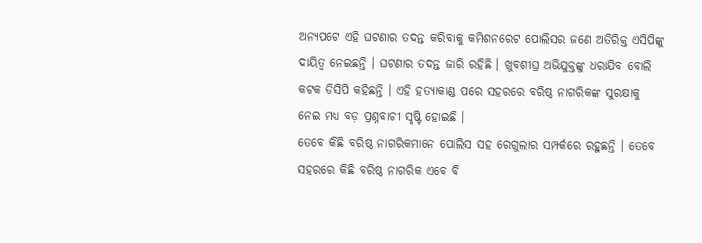ଅନ୍ୟପଟେ ଏହି ଘଟଣାର ତଦନ୍ତ କରିବାକୁ କମିଶନରେଟ ପୋଲିସର ଜଣେ ଅତିରିକ୍ତ ଏସିପିଙ୍କୁ ଦାୟିତ୍ବ ନେଇଛନ୍ତି । ଘଟଣାର ତଦନ୍ତ ଜାରି ରହିଛି । ଖୁବଶୀଘ୍ର ଅଭିଯୁକ୍ତଙ୍କୁ ଧରାଯିବ ବୋଲି କଟକ ଡିସିପି କହିଛନ୍ତି । ଏହି ହତ୍ୟାକାଣ୍ଡ ପରେ ସହରରେ ବରିଷ୍ଠ ନାଗରିକଙ୍କ ସୁରକ୍ଷାକୁ ନେଇ ମଧ୍ୟ ବଡ଼ ପ୍ରଶ୍ନବାଚୀ ସୃଷ୍ଟି ହୋଇଛି ।
ତେବେ କିଛି ବରିଷ୍ଠ ନାଗରିକମାନେ ପୋଲିସ ସହ ରେଗୁଲାର ସମ୍ପର୍କରେ ରହୁଛନ୍ତି । ତେବେ ସହରରେ କିଛି ବରିଷ୍ଠ ନାଗରିକ ଏବେ ବି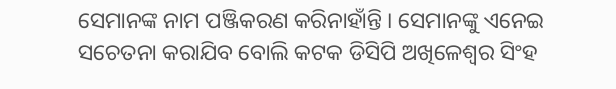ସେମାନଙ୍କ ନାମ ପଞ୍ଜିକରଣ କରିନାହାଁନ୍ତି । ସେମାନଙ୍କୁ ଏନେଇ ସଚେତନା କରାଯିବ ବୋଲି କଟକ ଡିସିପି ଅଖିଳେଶ୍ବର ସିଂହ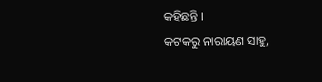କହିଛନ୍ତି ।
କଟକରୁ ନାରାୟଣ ସାହୁ,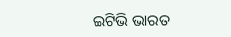ଇଟିଭି ଭାରତ